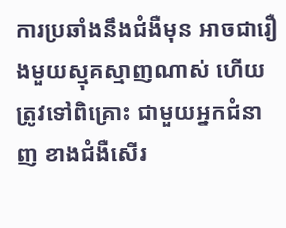ការប្រឆាំងនឹងជំងឺមុន អាចជារឿងមួយស្មុគស្មាញណាស់ ហើយត្រូវទៅពិគ្រោះ ជាមួយអ្នកជំនាញ ខាងជំងឺសើរ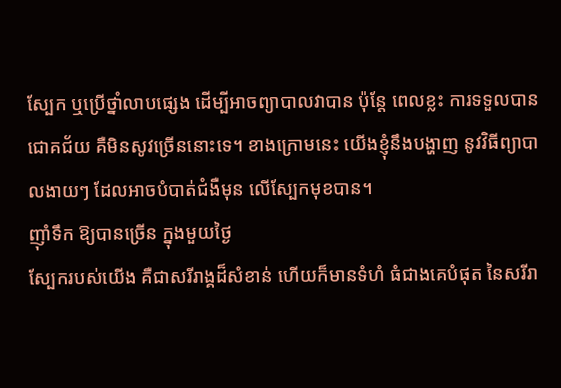ស្បែក ឬប្រើថ្នាំលាបផ្សេង ដើម្បីអាចព្យាបាលវាបាន ប៉ុន្តែ ពេលខ្លះ ការទទួលបានជោគជ័យ គឺមិនសូវច្រើននោះទេ។ ខាងក្រោមនេះ យើងខ្ញុំនឹងបង្ហាញ នូវវិធីព្យាបាលងាយៗ ដែលអាចបំបាត់ជំងឺមុន លើស្បែកមុខបាន។
ញ៉ាំទឹក ឱ្យបានច្រើន ក្នុងមួយថ្ងៃ
ស្បែករបស់យើង គឺជាសរីរាង្គដ៏សំខាន់ ហើយក៏មានទំហំ ធំជាងគេបំផុត នៃសរីរា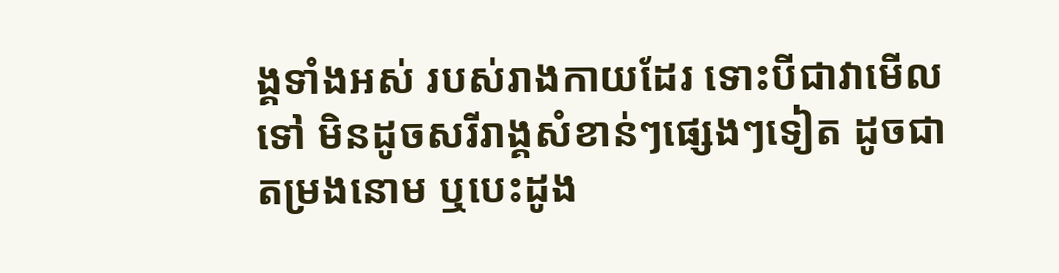ង្គទាំងអស់ របស់រាងកាយដែរ ទោះបីជាវាមើលទៅ មិនដូចសរីរាង្គសំខាន់ៗផ្សេងៗទៀត ដូចជាតម្រងនោម ឬបេះដូង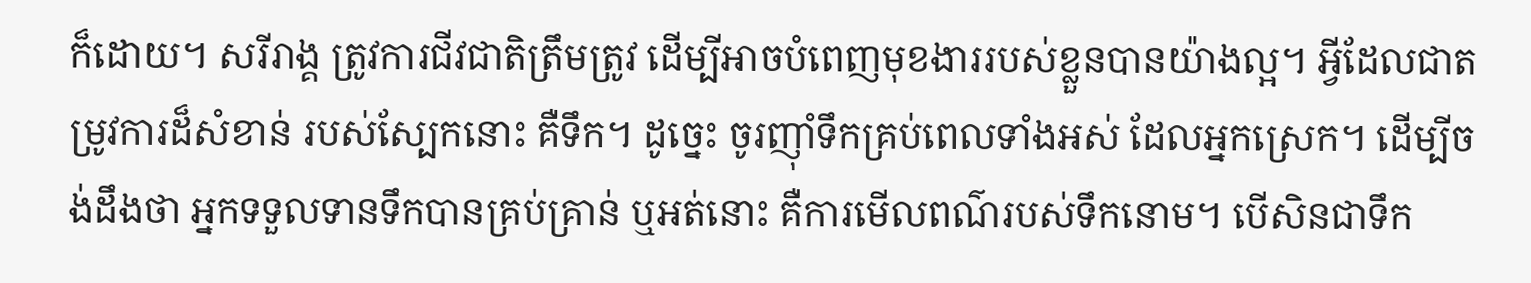ក៏ដោយ។ សរីរាង្គ ត្រូវការជីវជាតិត្រឹមត្រូវ ដើម្បីអាចបំពេញមុខងាររបស់ខ្លួនបានយ៉ាងល្អ។ អ្វីដែលជាតម្រូវការដ៏សំខាន់ របស់ស្បែកនោះ គឺទឹក។ ដូច្នេះ ចូរញ៉ាំទឹកគ្រប់ពេលទាំងអស់ ដែលអ្នកស្រេក។ ដើម្បីចង់ដឹងថា អ្នកទទួលទានទឹកបានគ្រប់គ្រាន់ ឬអត់នោះ គឺការមើលពណ៌របស់ទឹកនោម។ បើសិនជាទឹក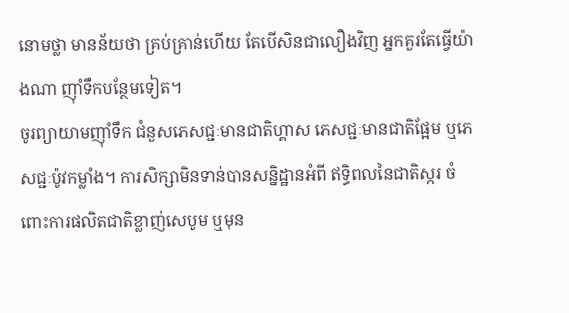នោមថ្លា មានន័យថា គ្រប់គ្រាន់ហើយ តែបើសិនជាលឿងវិញ អ្នកគួរតែធ្វើយ៉ាងណា ញ៉ាំទឹកបន្ថែមទៀត។
ចូរព្យាយាមញ៉ាំទឹក ជំនួសភេសជ្ជៈមានជាតិហ្គាស ភេសជ្ជៈមានជាតិផ្អែម ឬភេសជ្ជៈប៉ូវកម្លាំង។ ការសិក្សាមិនទាន់បានសន្និដ្ឋានអំពី ឥទ្ធិពលនៃជាតិស្ករ ចំពោះការផលិតជាតិខ្លាញ់សេបូម ឬមុន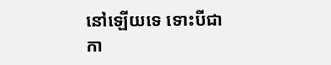នៅឡើយទេ ទោះបីជាកា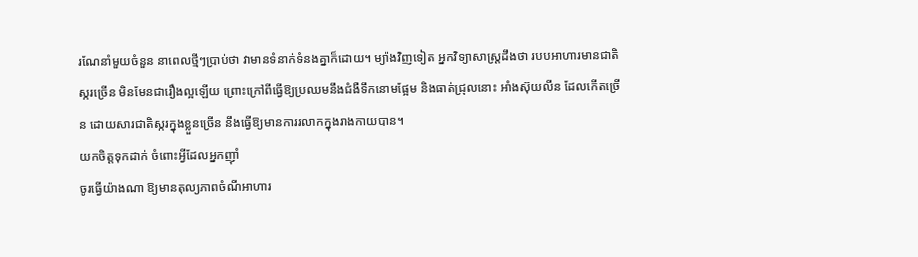រណែនាំមួយចំនួន នាពេលថ្មីៗប្រាប់ថា វាមានទំនាក់ទំនងគ្នាក៏ដោយ។ ម្យ៉ាងវិញទៀត អ្នកវិទ្យាសាស្ត្រដឹងថា របបអាហារមានជាតិស្ករច្រើន មិនមែនជារឿងល្អឡើយ ព្រោះក្រៅពីធ្វើឱ្យប្រឈមនឹងជំងឺទឹកនោមផ្អែម និងធាត់ជ្រុលនោះ អាំងស៊ុយលីន ដែលកើតច្រើន ដោយសារជាតិស្ករក្នុងខ្លួនច្រើន នឹងធ្វើឱ្យមានការរលាកក្នុងរាងកាយបាន។
យកចិត្តទុកដាក់ ចំពោះអ្វីដែលអ្នកញ៉ាំ
ចូរធ្វើយ៉ាងណា ឱ្យមានតុល្យភាពចំណីអាហារ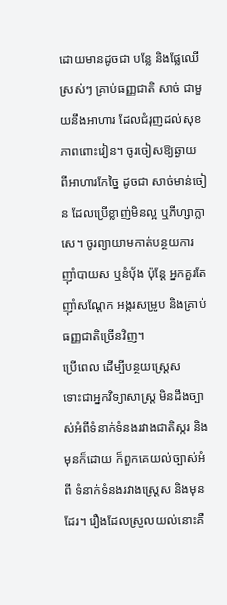ដោយមានដូចជា បន្លែ និងផ្លែឈើស្រស់ៗ គ្រាប់ធញ្ញជាតិ សាច់ ជាមួយនឹងអាហារ ដែលជំរុញដល់សុខភាពពោះវៀន។ ចូរចៀសឱ្យឆ្ងាយ ពីអាហារកែច្នៃ ដូចជា សាច់មាន់ចៀន ដែលប្រើខ្លាញ់មិនល្អ ឬភីហ្សាក្លាសេ។ ចូរព្យាយាមកាត់បន្ថយការញ៉ាំបាយស ឬនំបុ័ង ប៉ុន្តែ អ្នកគួរតែញ៉ាំសណ្តែក អង្ករសម្រូប និងគ្រាប់ធញ្ញជាតិច្រើនវិញ។
ប្រើពេល ដើម្បីបន្ថយស្ត្រេស
ទោះជាអ្នកវិទ្យាសាស្ត្រ មិនដឹងច្បាស់អំពីទំនាក់ទំនងរវាងជាតិស្ករ និងមុនក៏ដោយ ក៏ពួកគេយល់ច្បាស់អំពី ទំនាក់ទំនងរវាងស្ត្រេស និងមុនដែរ។ រឿងដែលស្រួលយល់នោះគឺ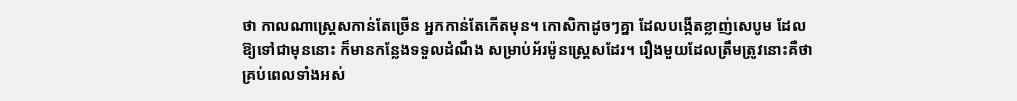ថា កាលណាស្ត្រេសកាន់តែច្រើន អ្នកកាន់តែកើតមុន។ កោសិកាដូចៗគ្នា ដែលបង្កើតខ្លាញ់សេបូម ដែលឱ្យទៅជាមុននោះ ក៏មានកន្លែងទទួលដំណឹង សម្រាប់អ័រម៉ូនស្ត្រេសដែរ។ រឿងមួយដែលត្រឹមត្រូវនោះគឺថា គ្រប់ពេលទាំងអស់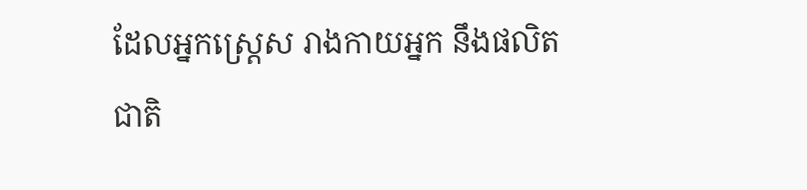ដែលអ្នកស្ត្រេស រាងកាយអ្នក នឹងផលិតជាតិ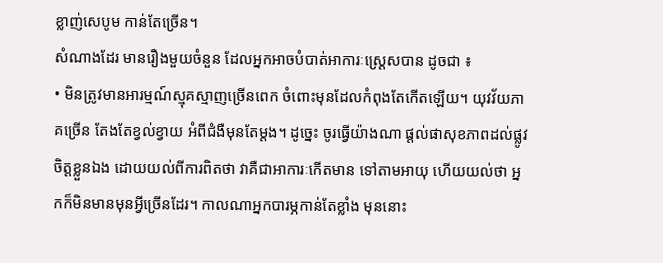ខ្លាញ់សេបូម កាន់តែច្រើន។
សំណាងដែរ មានរឿងមួយចំនួន ដែលអ្នកអាចបំបាត់អាការៈស្ត្រេសបាន ដូចជា ៖
• មិនត្រូវមានអារម្មណ៍ស្មុគស្មាញច្រើនពេក ចំពោះមុនដែលកំពុងតែកើតឡើយ។ យុវវ័យភាគច្រើន តែងតែខ្វល់ខ្វាយ អំពីជំងឺមុនតែម្តង។ ដូច្នេះ ចូរធ្វើយ៉ាងណា ផ្តល់ផាសុខភាពដល់ផ្លូវចិត្តខ្លួនឯង ដោយយល់ពីការពិតថា វាគឺជាអាការៈកើតមាន ទៅតាមអាយុ ហើយយល់ថា អ្នកក៏មិនមានមុនអ្វីច្រើនដែរ។ កាលណាអ្នកបារម្ភកាន់តែខ្លាំង មុននោះ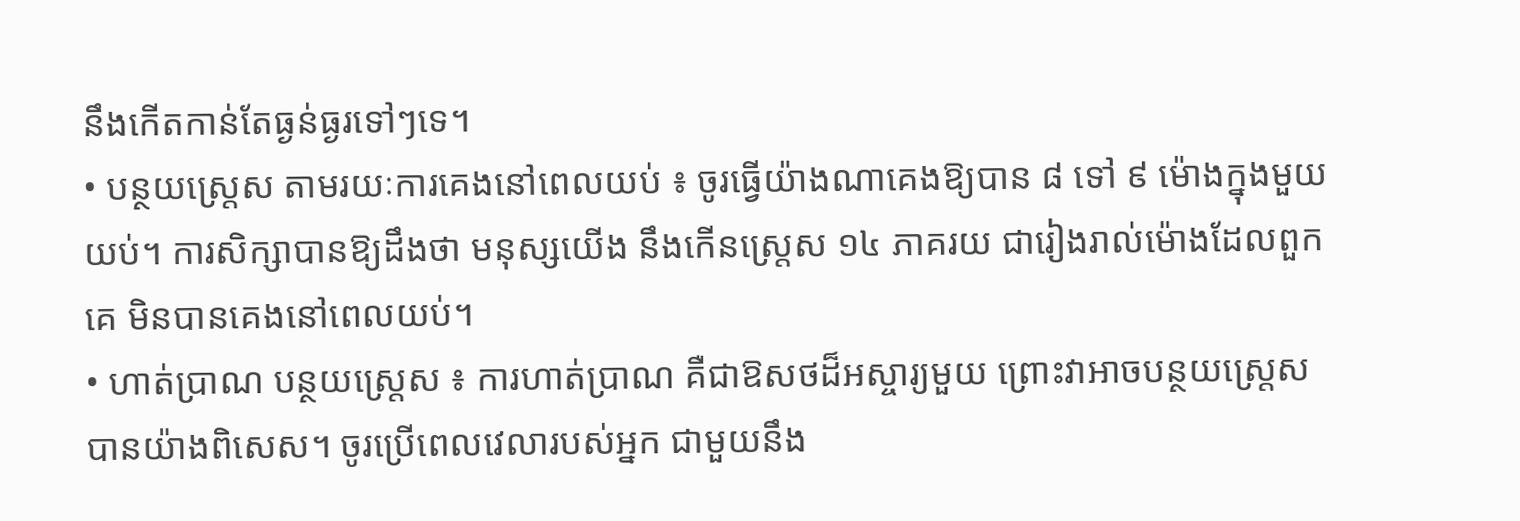នឹងកើតកាន់តែធ្ងន់ធ្ងរទៅៗទេ។
• បន្ថយស្ត្រេស តាមរយៈការគេងនៅពេលយប់ ៖ ចូរធ្វើយ៉ាងណាគេងឱ្យបាន ៨ ទៅ ៩ ម៉ោងក្នុងមួយយប់។ ការសិក្សាបានឱ្យដឹងថា មនុស្សយើង នឹងកើនស្ត្រេស ១៤ ភាគរយ ជារៀងរាល់ម៉ោងដែលពួកគេ មិនបានគេងនៅពេលយប់។
• ហាត់ប្រាណ បន្ថយស្ត្រេស ៖ ការហាត់ប្រាណ គឺជាឱសថដ៏អស្ចារ្យមួយ ព្រោះវាអាចបន្ថយស្ត្រេស បានយ៉ាងពិសេស។ ចូរប្រើពេលវេលារបស់អ្នក ជាមួយនឹង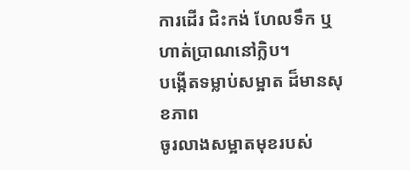ការដើរ ជិះកង់ ហែលទឹក ឬហាត់ប្រាណនៅក្លិប។
បង្កើតទម្លាប់សម្អាត ដ៏មានសុខភាព
ចូរលាងសម្អាតមុខរបស់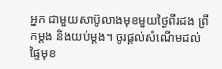អ្នក ជាមួយសាប៊ូលាងមុខមួយថ្ងៃពីរដង ព្រឹកម្តង និងយប់ម្តង។ ចូរផ្តល់សំណើមដល់ផ្ទៃមុខ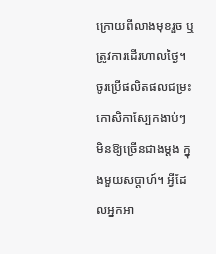ក្រោយពីលាងមុខរួច ឬត្រូវការដើរហាលថ្ងៃ។ ចូរប្រើផលិតផលជម្រះកោសិកាស្បែកងាប់ៗ មិនឱ្យច្រើនជាងម្តង ក្នុងមួយសប្តាហ៍។ អ្វីដែលអ្នកអា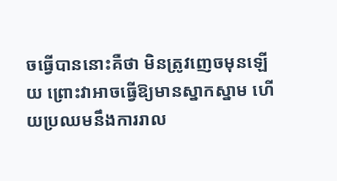ចធ្វើបាននោះគឺថា មិនត្រូវញេចមុនឡើយ ព្រោះវាអាចធ្វើឱ្យមានស្នាកស្នាម ហើយប្រឈមនឹងការរាល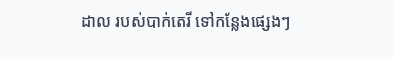ដាល របស់បាក់តេរី ទៅកន្លែងផ្សេងៗ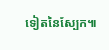ទៀតនៃស្បែក៕